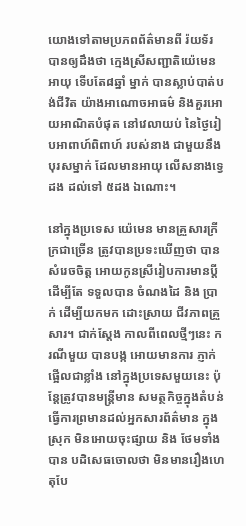យោងទៅតាមប្រភពព័ត៌មានពី រ៉យទ័រ បានឲ្យដឹងថា ក្មេងស្រីសញ្ជាតិយ៉េមេន អាយុ ទើបតែ៨ឆ្នាំ ម្នាក់ បានស្លាប់បាត់បង់ជីវិត យ៉ាងអាណោចអាធម៌ និងគួរអោយអាណិតបំផុត នៅវេលាយប់ នៃថ្ងៃរៀបអាពាហ៍ពិពាហ៍ របស់នាង ជាមួយនឹងបុរសម្នាក់ ដែលមានអាយុ លើសនាងទ្វេដង ដល់ទៅ ៥ដង ឯណោះ។

នៅក្នុងប្រទេស យ៉េមេន មានគ្រួសារក្រីក្រជាច្រើន ត្រូវបានប្រទះឃើញថា បានសំរេចចិត្ត អោយកូនស្រីរៀបការមានប្តី ដើម្បីតែ ទទួលបាន ចំណងដៃ និង ប្រាក់ ដើម្បីយកមក ដោះស្រាយ ជីវភាពគ្រួសារ។ ជាក់ស្តែង កាលពីពេលថ្មីៗនេះ ករណីមួយ បានបង្ក អោយមានការ ភ្ញាក់ផ្អើលជាខ្លាំង នៅក្នុងប្រទេសមួយនេះ ប៉ុន្តែត្រូវបានមន្រ្តីមាន សមត្ថកិច្ចក្នុងតំបន់ ធ្វើការព្រមានដល់អ្នកសារព័ត៌មាន ក្នុងស្រុក មិនអោយចុះផ្សាយ និង ថែមទាំងបាន បដិសេធចោលថា មិនមានរឿងហេតុបែ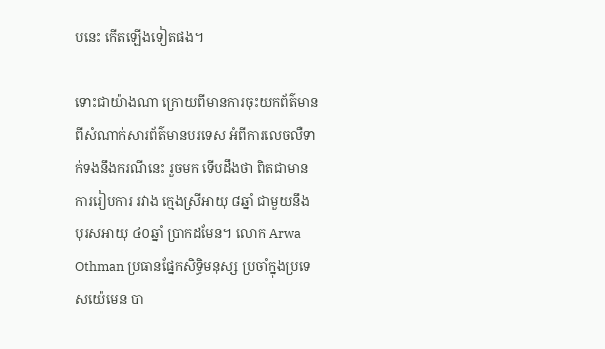បនេះ កើតឡើងទៀតផង។

ទោះជាយ៉ាងណា ក្រោយពីមានការចុះយកព័ត៌មាន ពីសំណាក់សារព័ត៌មានបរទេស អំពីការលេចលឺទាក់ទងនឹងករណីនេះ រួចមក ទើបដឹងថា ពិតជាមានការរៀបការ រវាង ក្មេងស្រីអាយុ ៨ឆ្នាំ ជាមួយនឹង បុរសអាយុ ៤០ឆ្នាំ ប្រាកដមែន។ លោក Arwa Othman ប្រធានផ្នែកសិទ្ធិមនុស្ស ប្រចាំក្នុងប្រទេសយ៉េមេន បា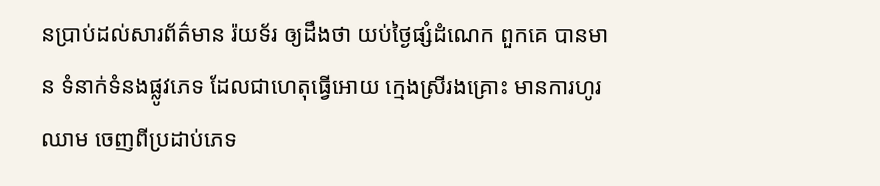នប្រាប់ដល់សារព័ត៌មាន រ៉យទ័រ ឲ្យដឹងថា យប់ថ្ងៃផ្សំដំណេក ពួកគេ បានមាន ទំនាក់ទំនងផ្លូវភេទ ដែលជាហេតុធ្វើអោយ ក្មេងស្រីរងគ្រោះ មានការហូរឈាម ចេញពីប្រដាប់ភេទ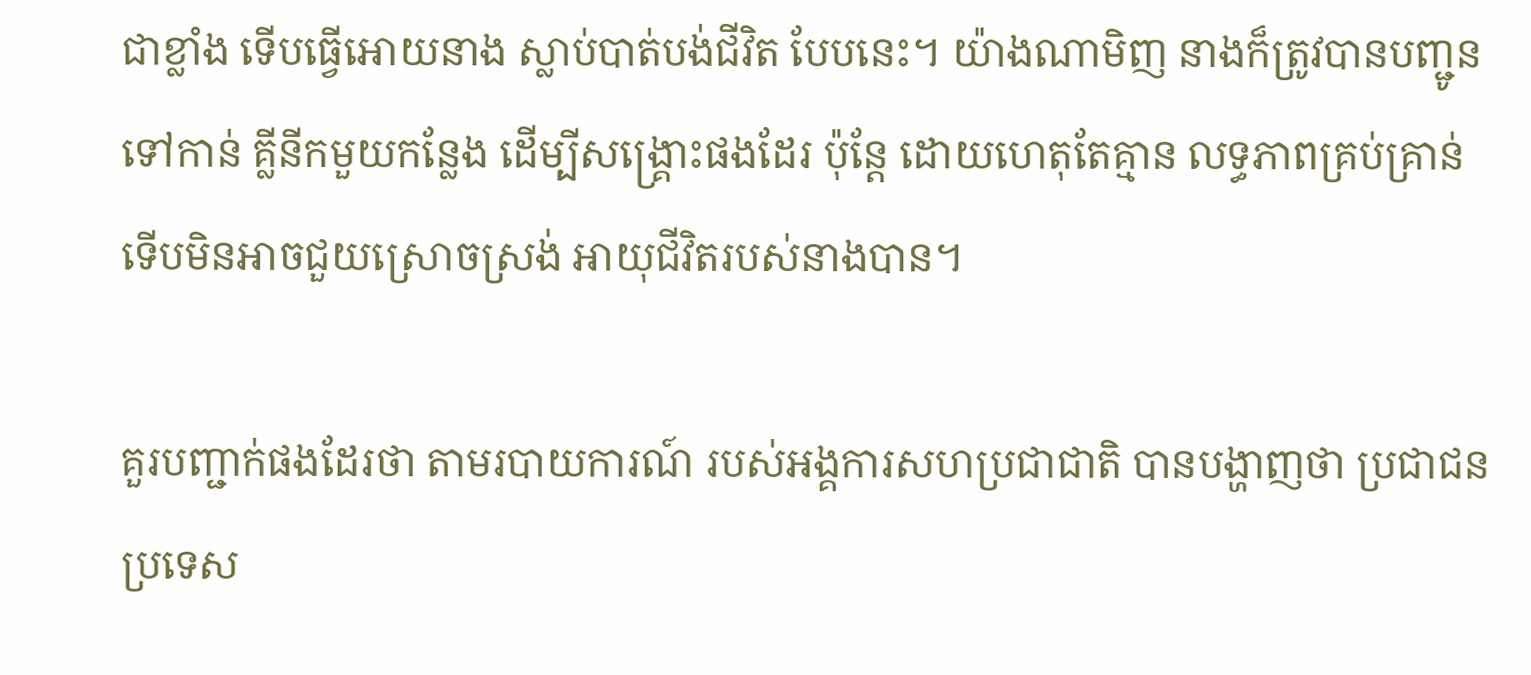ជាខ្លាំង ទើបធ្វើអោយនាង ស្លាប់បាត់បង់ជីវិត បែបនេះ។ យ៉ាងណាមិញ នាងក៏ត្រូវបានបញ្ជូនទៅកាន់ គ្លីនីកមួយកន្លែង ដើម្បីសង្គ្រោះផងដែរ ប៉ុន្តែ ដោយហេតុតែគ្មាន លទ្ធភាពគ្រប់គ្រាន់ ទើបមិនអាចជួយស្រោចស្រង់ អាយុជីវិតរបស់នាងបាន។

គួរបញ្ជាក់ផងដែរថា តាមរបាយការណ៍ របស់អង្គការសហប្រជាជាតិ បានបង្ហាញថា ប្រជាជនប្រទេស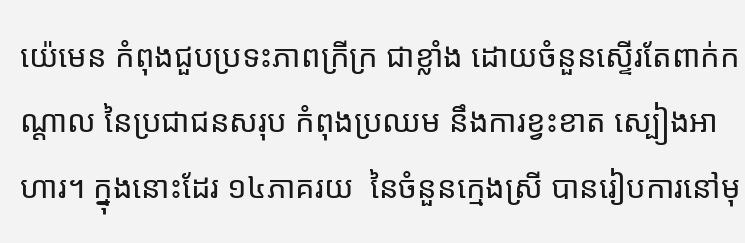យ៉េមេន កំពុងជួបប្រទះភាពក្រីក្រ ជាខ្លាំង ដោយចំនួនស្ទើរតែពាក់កណ្តាល នៃប្រជាជនសរុប កំពុងប្រឈម នឹងការខ្វះខាត ស្បៀងអាហារ។ ក្នុងនោះដែរ ១៤ភាគរយ  នៃចំនួនក្មេងស្រី បានរៀបការនៅមុ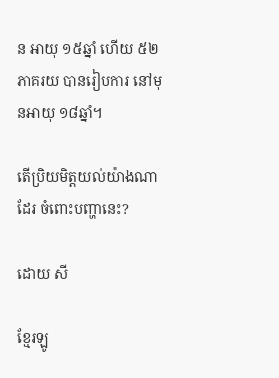ន អាយុ ១៥ឆ្នាំ ហើយ ៥២ភាគរយ បានរៀបការ នៅមុនអាយុ ១៨ឆ្នាំ។

តើប្រិយមិត្តយល់យ៉ាងណាដែរ ចំពោះបញ្ហានេះ?

ដោយ សី

ខ្មែរឡូ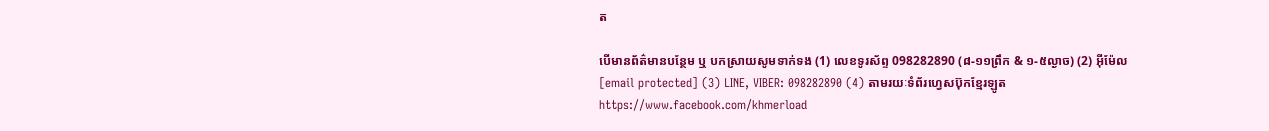ត

បើមានព័ត៌មានបន្ថែម ឬ បកស្រាយសូមទាក់ទង (1) លេខទូរស័ព្ទ 098282890 (៨-១១ព្រឹក & ១-៥ល្ងាច) (2) អ៊ីម៉ែល [email protected] (3) LINE, VIBER: 098282890 (4) តាមរយៈទំព័រហ្វេសប៊ុកខ្មែរឡូត https://www.facebook.com/khmerload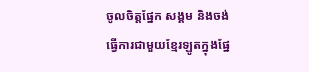ចូលចិត្តផ្នែក សង្គម និងចង់ធ្វើការជាមួយខ្មែរឡូតក្នុងផ្នែ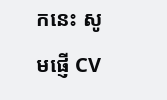កនេះ សូមផ្ញើ CV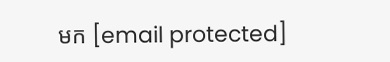មក [email protected]